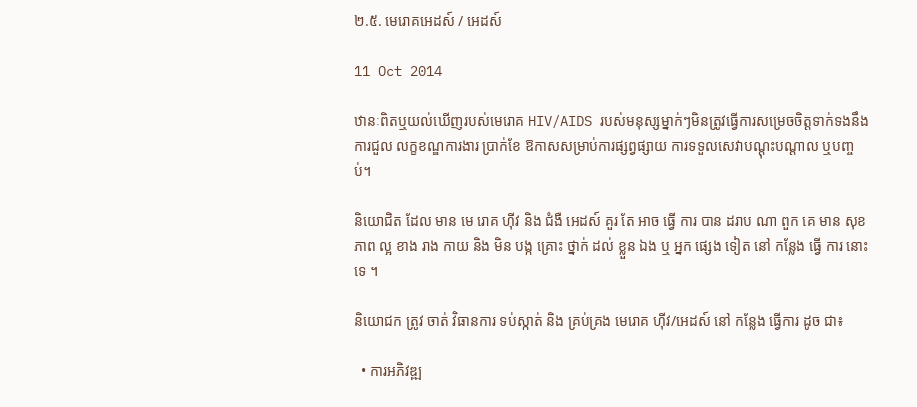២.៥. មេរោគអេដស៍ / អេដស៍

11 Oct 2014

ឋានៈពិតឬយល់ឃើញរបស់មេរោគ HIV/AIDS របស់មនុស្សម្នាក់ៗមិនត្រូវធ្វើការសម្រេចចិត្តទាក់ទងនឹងការជួល លក្ខខណ្ឌការងារ ប្រាក់ខែ ឱកាសសម្រាប់ការផ្សព្វផ្សាយ ការទទួលសេវាបណ្តុះបណ្តាល ឬបញ្ចប់។

និយោជិត ដែល មាន មេ រោគ ហ៊ីវ និង ជំងឺ អេដស៍ គួរ តែ អាច ធ្វើ ការ បាន ដរាប ណា ពួក គេ មាន សុខភាព ល្អ ខាង រាង កាយ និង មិន បង្ក គ្រោះ ថ្នាក់ ដល់ ខ្លួន ឯង ឬ អ្នក ផ្សេង ទៀត នៅ កន្លែង ធ្វើ ការ នោះ ទេ ។

និយោជក ត្រូវ ចាត់ វិធានការ ទប់ស្កាត់ និង គ្រប់គ្រង មេរោគ ហ៊ីវ/អេដស៍ នៅ កន្លែង ធ្វើការ ដូច ជា៖

  • ការអភិវឌ្ឍ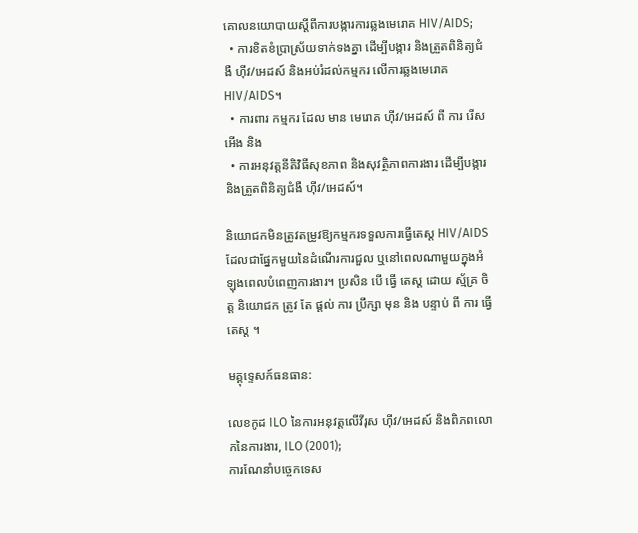គោលនយោបាយស្តីពីការបង្ការការឆ្លងមេរោគ HIV/AIDS;
  • ការខិតខំប្រាស្រ័យទាក់ទងគ្នា ដើម្បីបង្ការ និងត្រួតពិនិត្យជំងឺ ហ៊ីវ/អេដស៍ និងអប់រំដល់កម្មករ លើការឆ្លងមេរោគ HIV/AIDS។
  • ការពារ កម្មករ ដែល មាន មេរោគ ហ៊ីវ/អេដស៍ ពី ការ រើសអើង និង
  • ការអនុវត្តនីតិវិធីសុខភាព និងសុវត្ថិភាពការងារ ដើម្បីបង្ការ និងត្រួតពិនិត្យជំងឺ ហ៊ីវ/អេដស៍។

និយោជកមិនត្រូវតម្រូវឱ្យកម្មករទទួលការធ្វើតេស្ត HIV/AIDS ដែលជាផ្នែកមួយនៃដំណើរការជួល ឬនៅពេលណាមួយក្នុងអំឡុងពេលបំពេញការងារ។ ប្រសិន បើ ធ្វើ តេស្ត ដោយ ស្ម័គ្រ ចិត្ត និយោជក ត្រូវ តែ ផ្តល់ ការ ប្រឹក្សា មុន និង បន្ទាប់ ពី ការ ធ្វើ តេស្ត ។

មគ្គុទ្ទេសក៍ធនធាន:

លេខកូដ ILO នៃការអនុវត្តលើវីរុស ហ៊ីវ/អេដស៍ និងពិភពលោកនៃការងារ, ILO (2001);
ការណែនាំបច្ចេកទេស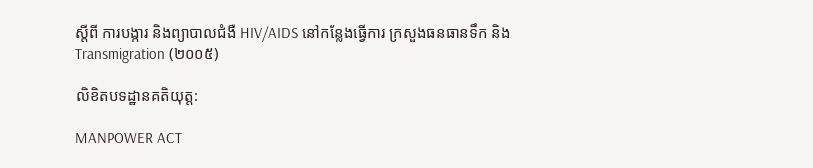ស្តីពី ការបង្ការ និងព្យាបាលជំងឺ HIV/AIDS នៅកន្លែងធ្វើការ ក្រសួងធនធានទឹក និង Transmigration (២០០៥)

លិខិតបទដ្ឋានគតិយុត្ត:

MANPOWER ACT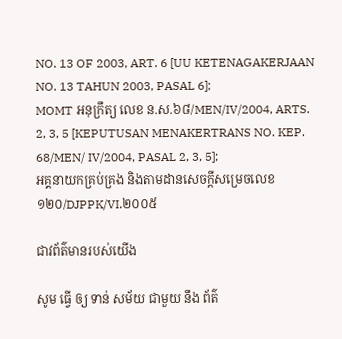NO. 13 OF 2003, ART. 6 [UU KETENAGAKERJAAN NO. 13 TAHUN 2003, PASAL 6];
MOMT អនុក្រឹត្យ លេខ ន.ស.៦៨/MEN/IV/2004, ARTS. 2, 3, 5 [KEPUTUSAN MENAKERTRANS NO. KEP. 68/MEN/ IV/2004, PASAL 2, 3, 5];
អគ្គនាយកគ្រប់គ្រង និងតាមដានសេចក្តីសម្រេចលេខ ១២០/DJPPK/VI.២០០៥

ជាវព័ត៌មានរបស់យើង

សូម ធ្វើ ឲ្យ ទាន់ សម័យ ជាមួយ នឹង ព័ត៌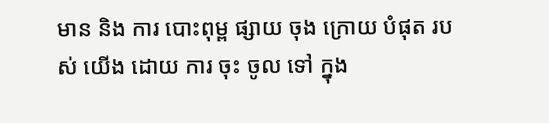មាន និង ការ បោះពុម្ព ផ្សាយ ចុង ក្រោយ បំផុត របស់ យើង ដោយ ការ ចុះ ចូល ទៅ ក្នុង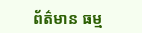ព័ត៌មាន ធម្ម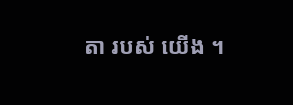តា របស់ យើង ។